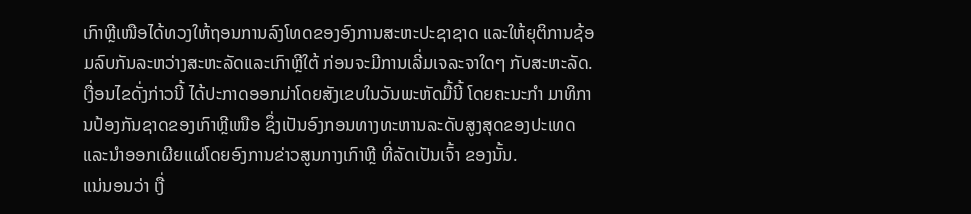ເກົາຫຼີເໜືອໄດ້ທວງໃຫ້ຖອນການລົງໂທດຂອງອົງການສະຫະປະຊາຊາດ ແລະໃຫ້ຍຸຕິການຊ້ອມລົບກັນລະຫວ່າງສະຫະລັດແລະເກົາຫຼີໃຕ້ ກ່ອນຈະມີການເລີ່ມເຈລະຈາໃດໆ ກັບສະຫະລັດ.
ເງື່ອນໄຂດັ່ງກ່າວນີ້ ໄດ້ປະກາດອອກມ່າໂດຍສັງເຂບໃນວັນພະຫັດມື້ນີ້ ໂດຍຄະນະກໍາ ມາທິການປ້ອງກັນຊາດຂອງເກົາຫຼີເໜືອ ຊຶ່ງເປັນອົງກອນທາງທະຫານລະດັບສູງສຸດຂອງປະເທດ ແລະນໍາອອກເຜີຍແຜ່ໂດຍອົງການຂ່າວສູນກາງເກົາຫຼີ ທີ່ລັດເປັນເຈົ້າ ຂອງນັ້ນ.
ແນ່ນອນວ່າ ເງື່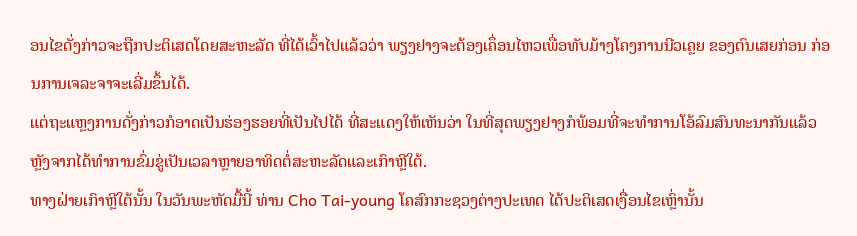ອນໄຂດັ່ງກ່າວຈະຖືກປະຕິເສດໂດຍສະຫະລັດ ທີ່ໄດ້ເວົ້າໄປແລ້ວວ່າ ພຽງຢາງຈະຕ້ອງເຄຶ່ອນໄຫວເພື່ອທັບມ້າງໂຄງການນີວເຄຼຍ ຂອງຕົນເສຍກ່ອນ ກ່ອນການເຈລະຈາຈະເລີ່ມຂຶ້ນໄດ້.
ແຕ່ຖະແຫຼງການດັ່ງກ່າວກໍອາດເປັນຮ່ອງຮອຍທີ່ເປັນໄປໄດ້ ທີ່ສະແດງໃຫ້ເຫັນວ່າ ໃນທີ່ສຸດພຽງຢາງກໍພ້ອມທີ່ຈະທໍາການໂອ້ລົມສົນທະນາກັນແລ້ວ ຫຼັງຈາກໄດ້ທໍາການຂົ່ມຂູ່ເປັນເວລາຫຼາຍອາທິດຕໍ່ສະຫະລັດແລະເກົາຫຼີໃຕ້.
ທາງຝ່າຍເກົາຫຼີໃຕ້ນັ້ນ ໃນວັນພະຫັດມື້ນີ້ ທ່ານ Cho Tai-young ໂຄສົກກະຊວງຕ່າງປະເທດ ໄດ້ປະຕິເສດເງື່ອນໄຂເຫຼົ່ານັ້ນ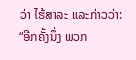ວ່າ ໄຮ້ສາລະ ແລະກ່າວວ່າ:
“ອີກຄັ້ງນຶ່ງ ພວກ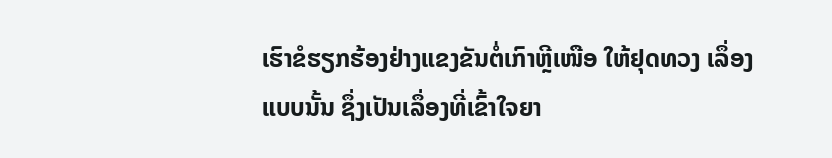ເຮົາຂໍຮຽກຮ້ອງຢ່າງແຂງຂັນຕໍ່ເກົາຫຼີເໜືອ ໃຫ້ຢຸດທວງ ເລຶ່ອງແບບນັ້ນ ຊຶ່ງເປັນເລຶ່ອງທີ່ເຂົ້າໃຈຍາ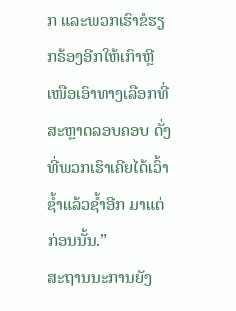ກ ແລະພວກເຮົາຂໍຮຽກຣ້ອງອີກໃຫ້ເກົາຫຼີ ເໜືອເອົາທາງເລືອກທີ່ສະຫຼາດລອບຄອບ ດັ່ງທີ່ພວກເຮົາເຄີຍໄດ້ເວົ້າຊໍ້າແລ້ວຊໍ້າອີກ ມາແຕ່ກ່ອນນັ້ນ.”
ສະຖານນະການຍັງ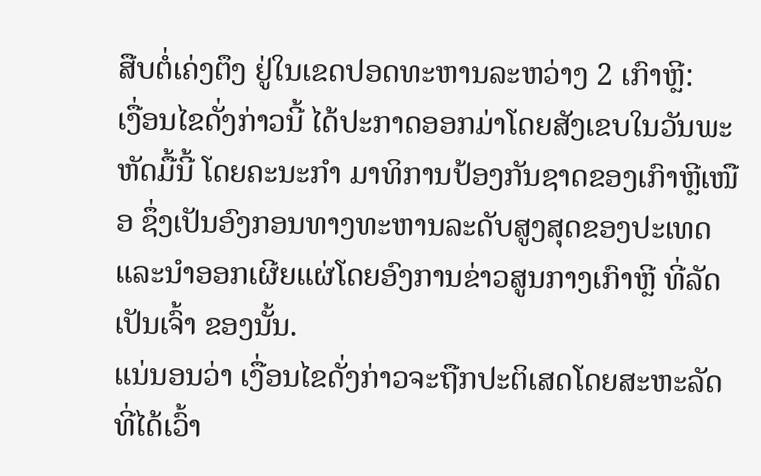ສືບຕໍ່ເຄ່ງຕຶງ ຢູ່ໃນເຂດປອດທະຫານລະຫວ່າງ 2 ເກົາຫຼີ:
ເງື່ອນໄຂດັ່ງກ່າວນີ້ ໄດ້ປະກາດອອກມ່າໂດຍສັງເຂບໃນວັນພະຫັດມື້ນີ້ ໂດຍຄະນະກໍາ ມາທິການປ້ອງກັນຊາດຂອງເກົາຫຼີເໜືອ ຊຶ່ງເປັນອົງກອນທາງທະຫານລະດັບສູງສຸດຂອງປະເທດ ແລະນໍາອອກເຜີຍແຜ່ໂດຍອົງການຂ່າວສູນກາງເກົາຫຼີ ທີ່ລັດເປັນເຈົ້າ ຂອງນັ້ນ.
ແນ່ນອນວ່າ ເງື່ອນໄຂດັ່ງກ່າວຈະຖືກປະຕິເສດໂດຍສະຫະລັດ ທີ່ໄດ້ເວົ້າ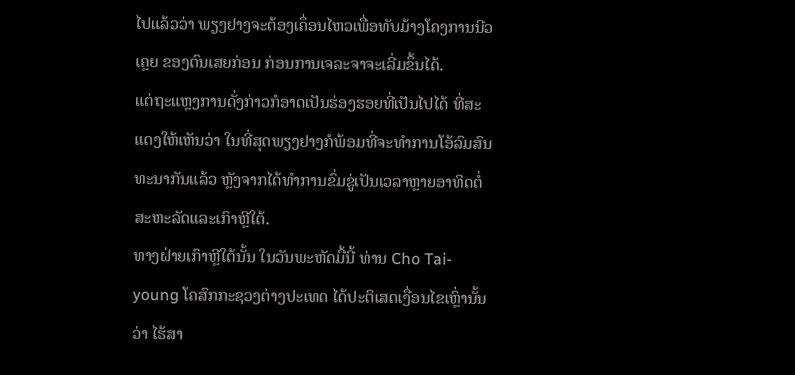ໄປແລ້ວວ່າ ພຽງຢາງຈະຕ້ອງເຄຶ່ອນໄຫວເພື່ອທັບມ້າງໂຄງການນີວເຄຼຍ ຂອງຕົນເສຍກ່ອນ ກ່ອນການເຈລະຈາຈະເລີ່ມຂຶ້ນໄດ້.
ແຕ່ຖະແຫຼງການດັ່ງກ່າວກໍອາດເປັນຮ່ອງຮອຍທີ່ເປັນໄປໄດ້ ທີ່ສະແດງໃຫ້ເຫັນວ່າ ໃນທີ່ສຸດພຽງຢາງກໍພ້ອມທີ່ຈະທໍາການໂອ້ລົມສົນທະນາກັນແລ້ວ ຫຼັງຈາກໄດ້ທໍາການຂົ່ມຂູ່ເປັນເວລາຫຼາຍອາທິດຕໍ່ສະຫະລັດແລະເກົາຫຼີໃຕ້.
ທາງຝ່າຍເກົາຫຼີໃຕ້ນັ້ນ ໃນວັນພະຫັດມື້ນີ້ ທ່ານ Cho Tai-young ໂຄສົກກະຊວງຕ່າງປະເທດ ໄດ້ປະຕິເສດເງື່ອນໄຂເຫຼົ່ານັ້ນວ່າ ໄຮ້ສາ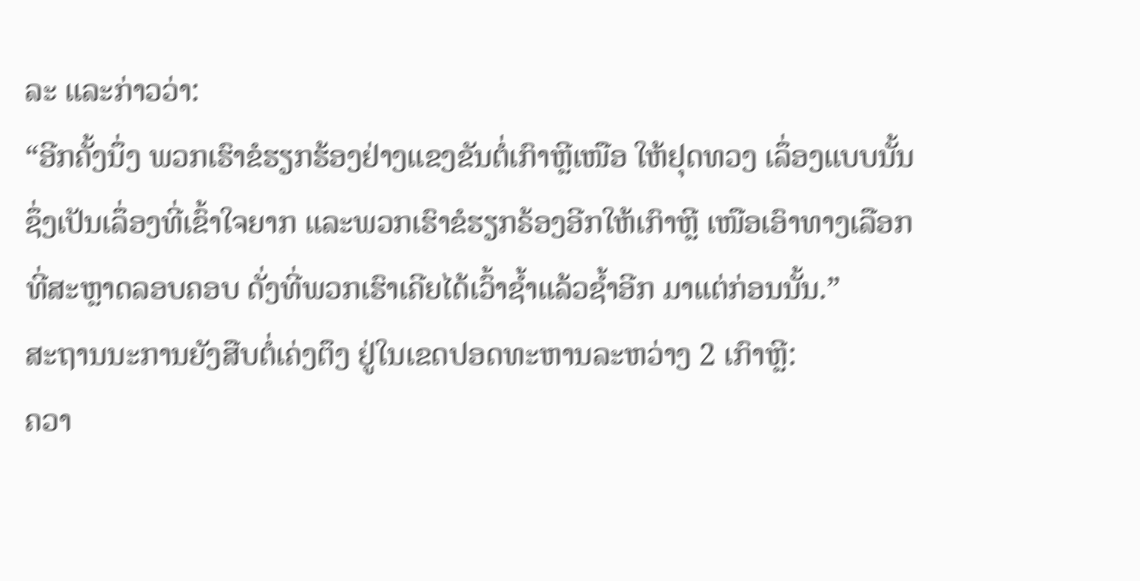ລະ ແລະກ່າວວ່າ:
“ອີກຄັ້ງນຶ່ງ ພວກເຮົາຂໍຮຽກຮ້ອງຢ່າງແຂງຂັນຕໍ່ເກົາຫຼີເໜືອ ໃຫ້ຢຸດທວງ ເລຶ່ອງແບບນັ້ນ ຊຶ່ງເປັນເລຶ່ອງທີ່ເຂົ້າໃຈຍາກ ແລະພວກເຮົາຂໍຮຽກຣ້ອງອີກໃຫ້ເກົາຫຼີ ເໜືອເອົາທາງເລືອກທີ່ສະຫຼາດລອບຄອບ ດັ່ງທີ່ພວກເຮົາເຄີຍໄດ້ເວົ້າຊໍ້າແລ້ວຊໍ້າອີກ ມາແຕ່ກ່ອນນັ້ນ.”
ສະຖານນະການຍັງສືບຕໍ່ເຄ່ງຕຶງ ຢູ່ໃນເຂດປອດທະຫານລະຫວ່າງ 2 ເກົາຫຼີ:
ຄວາ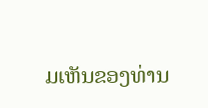ມເຫັນຂອງທ່ານ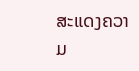ສະແດງຄວາມ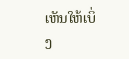ເຫັນໃຫ້ເບິ່ງ